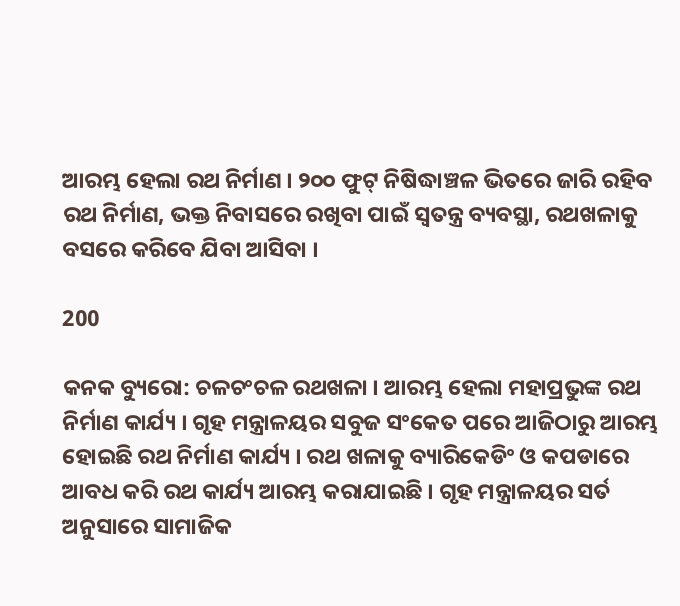ଆରମ୍ଭ ହେଲା ରଥ ନିର୍ମାଣ । ୨୦୦ ଫୁଟ୍ ନିଷିଦ୍ଧାଞ୍ଚଳ ଭିତରେ ଜାରି ରହିବ ରଥ ନିର୍ମାଣ, ଭକ୍ତ ନିବାସରେ ରଖିବା ପାଇଁ ସ୍ୱତନ୍ତ୍ର ବ୍ୟବସ୍ଥା, ରଥଖଳାକୁ ବସରେ କରିବେ ଯିବା ଆସିବା ।

200

କନକ ବ୍ୟୁରୋ: ଚଳଚଂଚଳ ରଥଖଳା । ଆରମ୍ଭ ହେଲା ମହାପ୍ରଭୁଙ୍କ ରଥ ନିର୍ମାଣ କାର୍ଯ୍ୟ । ଗୃହ ମନ୍ତ୍ରାଳୟର ସବୁଜ ସଂକେତ ପରେ ଆଜିଠାରୁ ଆରମ୍ଭ ହୋଇଛି ରଥ ନିର୍ମାଣ କାର୍ଯ୍ୟ । ରଥ ଖଳାକୁ ବ୍ୟାରିକେଡିଂ ଓ କପଡାରେ ଆବଧ କରି ରଥ କାର୍ଯ୍ୟ ଆରମ୍ଭ କରାଯାଇଛି । ଗୃହ ମନ୍ତ୍ରାଳୟର ସର୍ତ ଅନୁସାରେ ସାମାଜିକ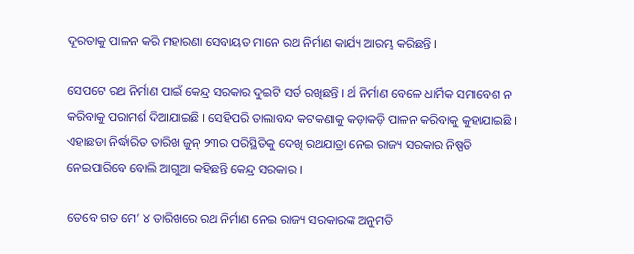ଦୂରତାକୁ ପାଳନ କରି ମହାରଣା ସେବାୟତ ମାନେ ରଥ ନିର୍ମାଣ କାର୍ଯ୍ୟ ଆରମ୍ଭ କରିଛନ୍ତି ।

ସେପଟେ ରଥ ନିର୍ମାଣ ପାଇଁ କେନ୍ଦ୍ର ସରକାର ଦୁଇଟି ସର୍ତ ରଖିଛନ୍ତି । ର୍ଥ ନିର୍ମାଣ ବେଳେ ଧାର୍ମିକ ସମାବେଶ ନ କରିବାକୁ ପରାମର୍ଶ ଦିଆଯାଇଛି । ସେହିପରି ତାଲାବନ୍ଦ କଟକଣାକୁ କଡ଼ାକଡ଼ି ପାଳନ କରିବାକୁ କୁହାଯାଇଛି । ଏହାଛଡା ନିର୍ଦ୍ଧାରିତ ତାରିଖ ଜୁନ୍ ୨୩ର ପରିସ୍ଥିତିକୁ ଦେଖି ରଥଯାତ୍ରା ନେଇ ରାଜ୍ୟ ସରକାର ନିଷ୍ପତି ନେଇପାରିବେ ବୋଲି ଆଗୁଆ କହିଛନ୍ତି କେନ୍ଦ୍ର ସରକାର ।

ତେବେ ଗତ ମେ’ ୪ ତାରିଖରେ ରଥ ନିର୍ମାଣ ନେଇ ରାଜ୍ୟ ସରକାରଙ୍କ ଅନୁମତି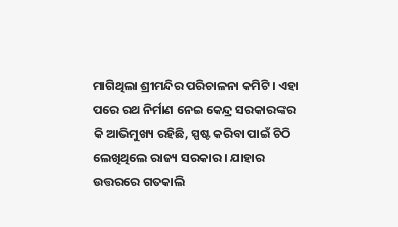ମାଗିଥିଲା ଶ୍ରୀମନ୍ଦିର ପରିଚାଳନା କମିଟି । ଏହା ପରେ ରଥ ନିର୍ମାଣ ନେଇ କେନ୍ଦ୍ର ସରକାରଙ୍କର କି ଆଭିମୁଖ୍ୟ ରହିଛି, ସ୍ପଷ୍ଟ କରିବା ପାଇଁ ଚିଠି ଲେଖିଥିଲେ ରାଜ୍ୟ ସରକାର । ଯାହାର ଉତ୍ତରରେ ଗତକାଲି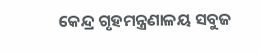କେନ୍ଦ୍ର ଗୃହମନ୍ତ୍ରଣାଳୟ ସବୁଜ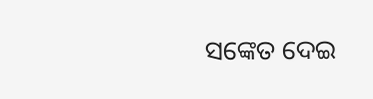ସଙ୍କେତ ଦେଇ